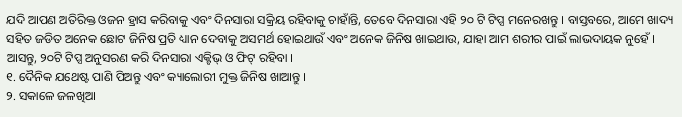ଯଦି ଆପଣ ଅତିରିକ୍ତ ଓଜନ ହ୍ରାସ କରିବାକୁ ଏବଂ ଦିନସାରା ସକ୍ରିୟ ରହିବାକୁ ଚାହାଁନ୍ତି, ତେବେ ଦିନସାରା ଏହି ୨୦ ଟି ଟିପ୍ସ ମନେରଖନ୍ତୁ । ବାସ୍ତବରେ, ଆମେ ଖାଦ୍ୟ ସହିତ ଜଡିତ ଅନେକ ଛୋଟ ଜିନିଷ ପ୍ରତି ଧ୍ୟାନ ଦେବାକୁ ଅସମର୍ଥ ହୋଇଥାଉଁ ଏବଂ ଅନେକ ଜିନିଷ ଖାଇଥାଉ, ଯାହା ଆମ ଶରୀର ପାଇଁ ଲାଭଦାୟକ ନୁହେଁ । ଆସନ୍ତୁ, ୨୦ଟି ଟିପ୍ସ ଅନୁସରଣ କରି ଦିନସାରା ଏକ୍ଟିଭ୍ ଓ ଫିଟ୍ ରହିବା ।
୧. ଦୈନିକ ଯଥେଷ୍ଟ ପାଣି ପିଅନ୍ତୁ ଏବଂ କ୍ୟାଲୋରୀ ମୁକ୍ତ ଜିନିଷ ଖାଆନ୍ତୁ ।
୨. ସକାଳେ ଜଳଖିଆ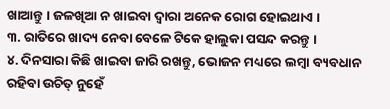ଖାଆନ୍ତୁ । ଜଳଖିଆ ନ ଖାଇବା ଦ୍ୱାରା ଅନେକ ରୋଗ ହୋଇଥାଏ ।
୩. ରାତିରେ ଖାଦ୍ୟ ନେବା ବେଳେ ଟିକେ ହାଲୁକା ପସନ୍ଦ କରନ୍ତୁ ।
୪. ଦିନସାରା କିଛି ଖାଇବା ଜାରି ରଖନ୍ତୁ, ଭୋଜନ ମଧ୍ୟରେ ଲମ୍ବା ବ୍ୟବଧାନ ରହିବା ଉଚିତ୍ ନୁହେଁ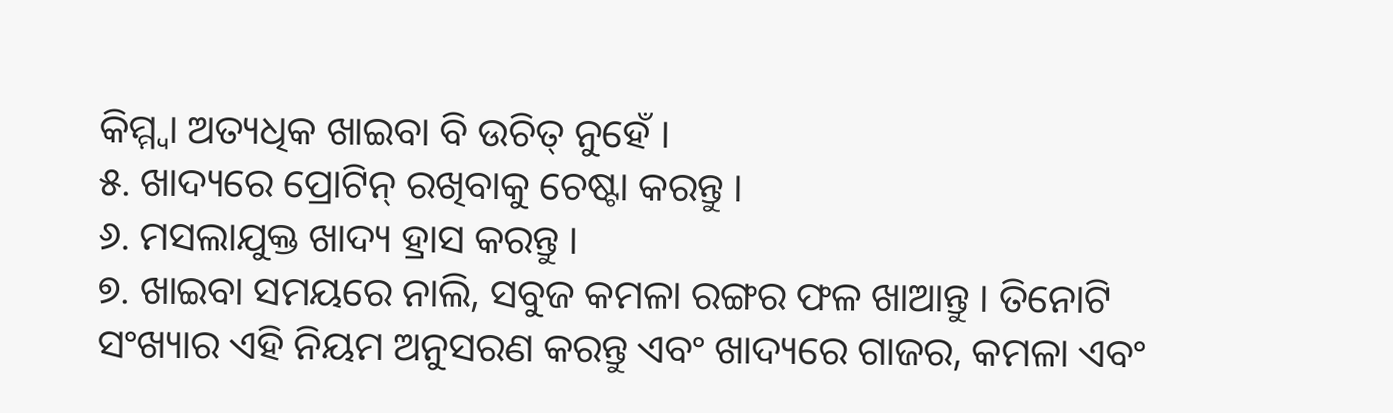କିମ୍ମ୍ବା ଅତ୍ୟଧିକ ଖାଇବା ବି ଉଚିତ୍ ନୁହେଁ ।
୫. ଖାଦ୍ୟରେ ପ୍ରୋଟିନ୍ ରଖିବାକୁ ଚେଷ୍ଟା କରନ୍ତୁ ।
୬. ମସଲାଯୁକ୍ତ ଖାଦ୍ୟ ହ୍ରାସ କରନ୍ତୁ ।
୭. ଖାଇବା ସମୟରେ ନାଲି, ସବୁଜ କମଳା ରଙ୍ଗର ଫଳ ଖାଆନ୍ତୁ । ତିନୋଟି ସଂଖ୍ୟାର ଏହି ନିୟମ ଅନୁସରଣ କରନ୍ତୁ ଏବଂ ଖାଦ୍ୟରେ ଗାଜର, କମଳା ଏବଂ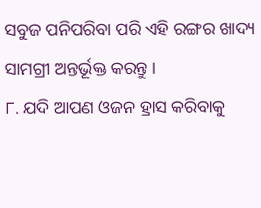ସବୁଜ ପନିପରିବା ପରି ଏହି ରଙ୍ଗର ଖାଦ୍ୟ ସାମଗ୍ରୀ ଅନ୍ତର୍ଭୂକ୍ତ କରନ୍ତୁ ।
୮. ଯଦି ଆପଣ ଓଜନ ହ୍ରାସ କରିବାକୁ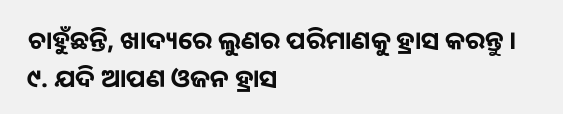ଚାହୁଁଛନ୍ତି, ଖାଦ୍ୟରେ ଲୁଣର ପରିମାଣକୁ ହ୍ରାସ କରନ୍ତୁ ।
୯. ଯଦି ଆପଣ ଓଜନ ହ୍ରାସ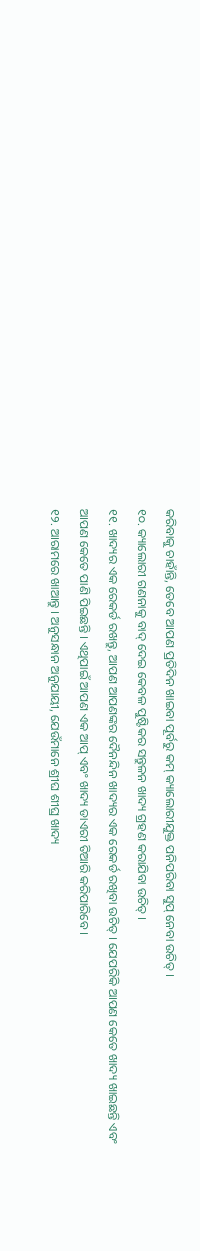କରିବାକୁ ଚାହାଁନ୍ତି, ତେବେ ଆପଣ ପ୍ରତିଦିନ ଖାଇବା ପୂର୍ବରୁ କମ୍ କ୍ୟାଲୋରୀଯୁକ୍ତ ପନିପରିବା ସୁପ୍ ନେବା ଉଚିତ୍ ।
୧୦. କ୍ୟାଲୋରୀ ଗଣନାକୁ ବାଦ୍ ଦେଇ କେବଳ ପୁଷ୍ଟିକର ସନ୍ତୁଳନ ଖାଦ୍ୟ ଗ୍ରହଣ କରାଯିବା ଉଚିତ୍ ।
୧୧. ଖାଦ୍ୟର ଏକ ରେକର୍ଡ ରଖନ୍ତୁ, ଆପଣ ଆପଣଙ୍କର ଦୈନନ୍ଦିନ ଖାଦ୍ୟର ଏକ ରେକର୍ଡ ରଖିବା ଉଚିତ୍ । ଯେପରିକି ଆପଣ କେତେ ଖାଦ୍ୟ ଖାଇଛନ୍ତି ଏବଂ ଆପଣ କେତେ ପାଣି ପିଇଛନ୍ତି । ଏଥିପାଇଁ ଆପଣ ଏକ ଆପ୍ ଏବଂ ଖାଦ୍ୟ ଡାଏରୀ ତିଆରି କରିପାରିବେ ।
୧୨. ଆରାମରେ ଖାଆନ୍ତୁ । ଅନୁସନ୍ଧାନ ଅନୁଯାୟୀ, ଯେଉଁମାନେ ଶ୍ରୀଘ ଶୀଘ୍ର ଖାଦ୍ୟ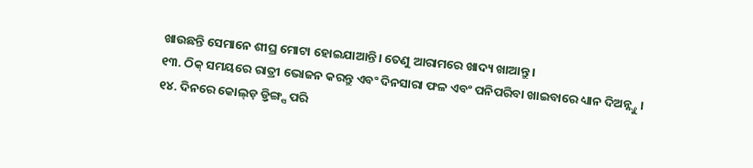ଖାଉଛନ୍ତି ସେମାନେ ଶୀଘ୍ର ମୋଟା ହୋଇଯାଆନ୍ତି। ତେଣୁ ଆରାମରେ ଖାଦ୍ୟ ଖାଆନ୍ତୁ ।
୧୩. ଠିକ୍ ସମୟରେ ରାତ୍ରୀ ଭୋଜନ କରନ୍ତୁ ଏବଂ ଦିନସାରା ଫଳ ଏବଂ ପନିପରିବା ଖାଇବାରେ ଧ୍ୟାନ ଦିଅନ୍ନ୍ତୁ ।
୧୪. ଦିନରେ କୋଲ୍ଡ଼ ଡ଼୍ରିଙ୍ଗ୍ସ ପରି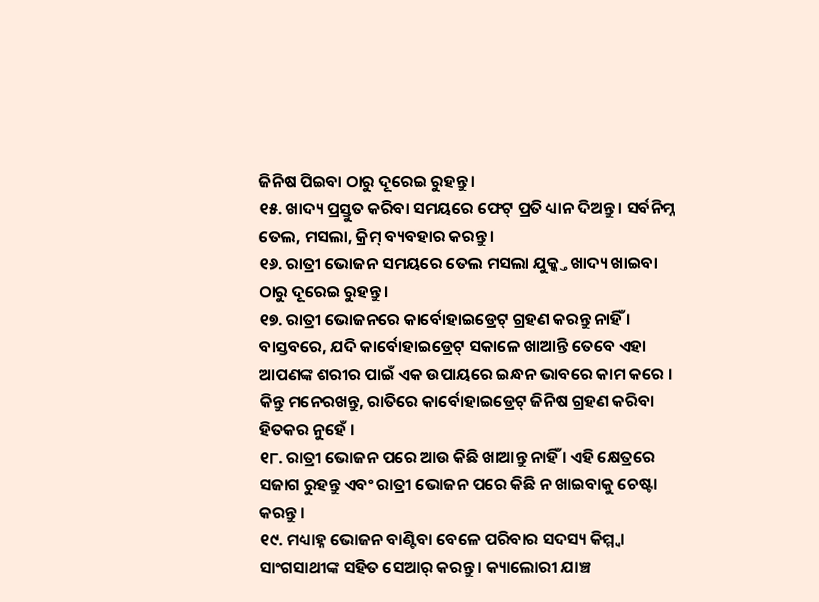ଜିନିଷ ପିଇବା ଠାରୁ ଦୂରେଇ ରୁହନ୍ତୁ ।
୧୫. ଖାଦ୍ୟ ପ୍ରସ୍ତୁତ କରିବା ସମୟରେ ଫେଟ୍ ପ୍ରତି ଧ୍ୟାନ ଦିଅନ୍ତୁ । ସର୍ବନିମ୍ନ ତେଲ, ମସଲା, କ୍ରିମ୍ ବ୍ୟବହାର କରନ୍ତୁ ।
୧୬. ରାତ୍ରୀ ଭୋଜନ ସମୟରେ ତେଲ ମସଲା ଯୁକ୍କ୍ତ ଖାଦ୍ୟ ଖାଇବା ଠାରୁ ଦୂରେଇ ରୁହନ୍ତୁ ।
୧୭. ରାତ୍ରୀ ଭୋଜନରେ କାର୍ବୋହାଇଡ୍ରେଟ୍ ଗ୍ରହଣ କରନ୍ତୁ ନାହିଁ । ବାସ୍ତବରେ, ଯଦି କାର୍ବୋହାଇଡ୍ରେଟ୍ ସକାଳେ ଖାଆନ୍ତି ତେବେ ଏହା ଆପଣଙ୍କ ଶରୀର ପାଇଁ ଏକ ଉପାୟରେ ଇନ୍ଧନ ଭାବରେ କାମ କରେ । କିନ୍ତୁ ମନେରଖନ୍ତୁ, ରାତିରେ କାର୍ବୋହାଇଡ୍ରେଟ୍ ଜିନିଷ ଗ୍ରହଣ କରିବା ହିତକର ନୁହେଁ ।
୧୮. ରାତ୍ରୀ ଭୋଜନ ପରେ ଆଉ କିଛି ଖାଆନ୍ତୁ ନାହିଁ । ଏହି କ୍ଷେତ୍ରରେ ସଜାଗ ରୁହନ୍ତୁ ଏବଂ ରାତ୍ରୀ ଭୋଜନ ପରେ କିଛି ନ ଖାଇବାକୁ ଚେଷ୍ଟା କରନ୍ତୁ ।
୧୯. ମଧ୍ୟାହ୍ନ ଭୋଜନ ବାଣ୍ଟିବା ବେଳେ ପରିବାର ସଦସ୍ୟ କିମ୍ମ୍ବା ସାଂଗସାଥୀଙ୍କ ସହିତ ସେଆର୍ କରନ୍ତୁ । କ୍ୟାଲୋରୀ ଯାଞ୍ଚ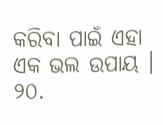କରିବା ପାଇଁ ଏହା ଏକ ଭଲ ଉପାୟ ।
୨୦.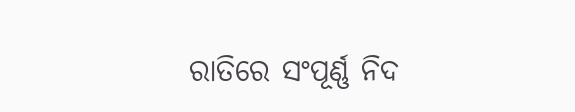ରାତିରେ ସଂପୂର୍ଣ୍ଣ ନିଦ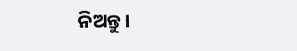ନିଅନ୍ତୁ ।